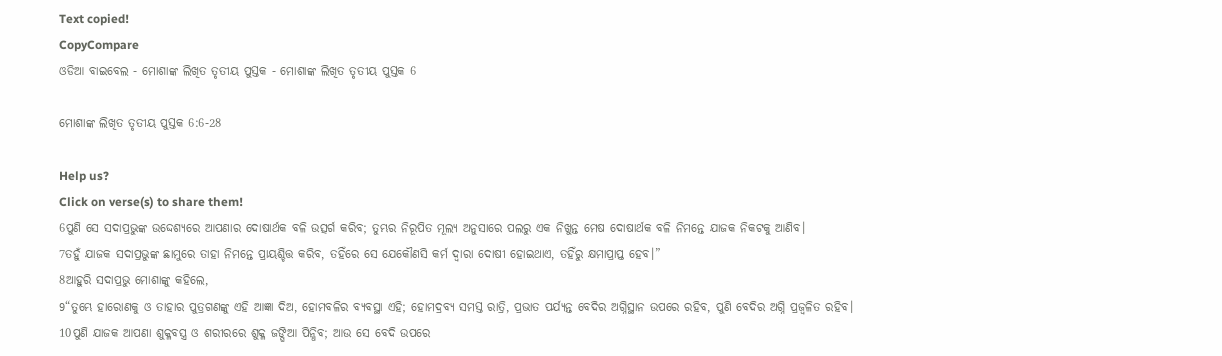Text copied!
CopyCompare
ଓଡିଆ ବାଇବେଲ - ମୋଶାଙ୍କ ଲିଖିତ ତୃତୀୟ ପୁସ୍ତକ - ମୋଶାଙ୍କ ଲିଖିତ ତୃତୀୟ ପୁସ୍ତକ 6

ମୋଶାଙ୍କ ଲିଖିତ ତୃତୀୟ ପୁସ୍ତକ 6:6-28

Help us?
Click on verse(s) to share them!
6ପୁଣି ସେ ସଦାପ୍ରଭୁଙ୍କ ଉଦ୍ଦେଶ୍ୟରେ ଆପଣାର ଦୋଷାର୍ଥକ ବଳି ଉତ୍ସର୍ଗ କରିବ; ତୁମ୍ଭର ନିରୂପିତ ମୂଲ୍ୟ ଅନୁସାରେ ପଲରୁ ଏକ ନିଖୁନ୍ତ ମେଷ ଦୋଷାର୍ଥକ ବଳି ନିମନ୍ତେ ଯାଜକ ନିକଟକୁ ଆଣିବ।
7ତହୁଁ ଯାଜକ ସଦାପ୍ରଭୁଙ୍କ ଛାମୁରେ ତାହା ନିମନ୍ତେ ପ୍ରାୟଶ୍ଚିତ୍ତ କରିବ, ତହିଁରେ ସେ ଯେକୌଣସି କର୍ମ ଦ୍ୱାରା ଦୋଷୀ ହୋଇଥାଏ, ତହିଁରୁ କ୍ଷମାପ୍ରାପ୍ତ ହେବ।”
8ଆହୁରି ସଦାପ୍ରଭୁ ମୋଶାଙ୍କୁ କହିଲେ,
9“ତୁମ୍ଭେ ହାରୋଣକୁ ଓ ତାହାର ପୁତ୍ରଗଣଙ୍କୁ ଏହି ଆଜ୍ଞା ଦିଅ, ହୋମବଳିର ବ୍ୟବସ୍ଥା ଏହି; ହୋମଦ୍ରବ୍ୟ ସମସ୍ତ ରାତ୍ରି, ପ୍ରଭାତ ପର୍ଯ୍ୟନ୍ତ ବେଦିର ଅଗ୍ନିସ୍ଥାନ ଉପରେ ରହିବ, ପୁଣି ବେଦିର ଅଗ୍ନି ପ୍ରଜ୍ୱଳିତ ରହିବ।
10ପୁଣି ଯାଜକ ଆପଣା ଶୁକ୍ଳବସ୍ତ୍ର ଓ ଶରୀରରେ ଶୁକ୍ଳ ଜଙ୍ଘିଆ ପିନ୍ଧିବ; ଆଉ ସେ ବେଦି ଉପରେ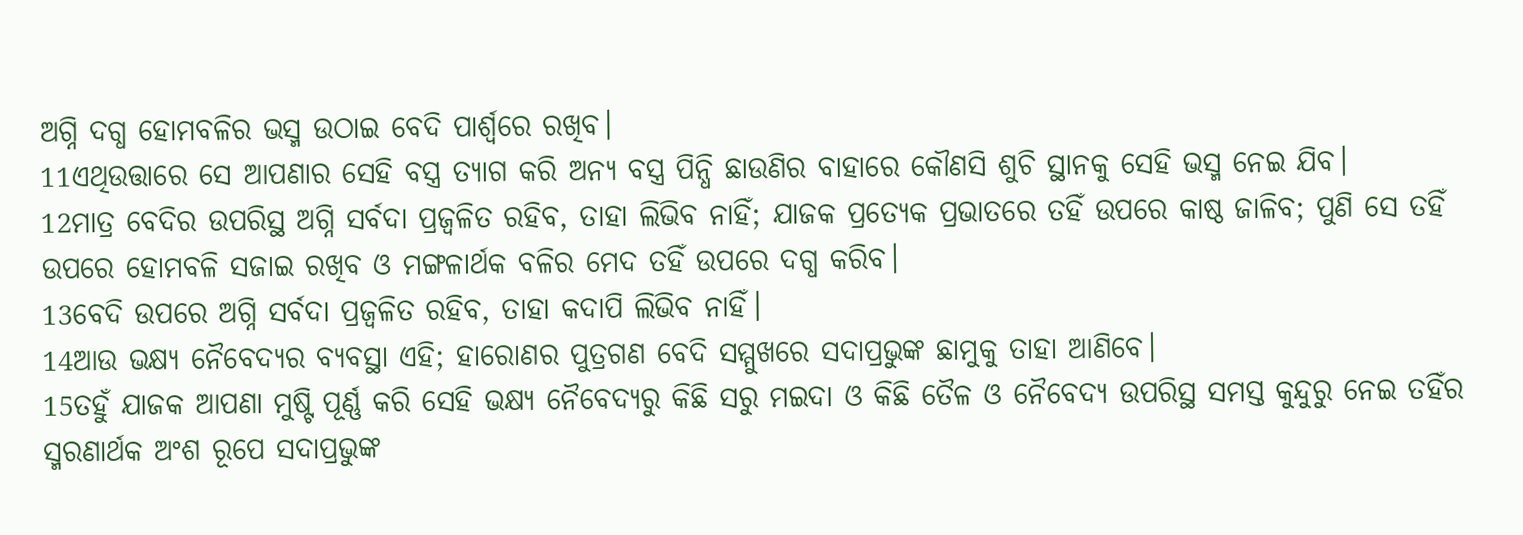ଅଗ୍ନି ଦଗ୍ଧ ହୋମବଳିର ଭସ୍ମ ଉଠାଇ ବେଦି ପାର୍ଶ୍ୱରେ ରଖିବ।
11ଏଥିଉତ୍ତାରେ ସେ ଆପଣାର ସେହି ବସ୍ତ୍ର ତ୍ୟାଗ କରି ଅନ୍ୟ ବସ୍ତ୍ର ପିନ୍ଧି ଛାଉଣିର ବାହାରେ କୌଣସି ଶୁଚି ସ୍ଥାନକୁ ସେହି ଭସ୍ମ ନେଇ ଯିବ।
12ମାତ୍ର ବେଦିର ଉପରିସ୍ଥ ଅଗ୍ନି ସର୍ବଦା ପ୍ରଜ୍ୱଳିତ ରହିବ, ତାହା ଲିଭିବ ନାହିଁ; ଯାଜକ ପ୍ରତ୍ୟେକ ପ୍ରଭାତରେ ତହିଁ ଉପରେ କାଷ୍ଠ ଜାଳିବ; ପୁଣି ସେ ତହିଁ ଉପରେ ହୋମବଳି ସଜାଇ ରଖିବ ଓ ମଙ୍ଗଳାର୍ଥକ ବଳିର ମେଦ ତହିଁ ଉପରେ ଦଗ୍ଧ କରିବ।
13ବେଦି ଉପରେ ଅଗ୍ନି ସର୍ବଦା ପ୍ରଜ୍ୱଳିତ ରହିବ, ତାହା କଦାପି ଲିଭିବ ନାହିଁ।
14ଆଉ ଭକ୍ଷ୍ୟ ନୈବେଦ୍ୟର ବ୍ୟବସ୍ଥା ଏହି; ହାରୋଣର ପୁତ୍ରଗଣ ବେଦି ସମ୍ମୁଖରେ ସଦାପ୍ରଭୁଙ୍କ ଛାମୁକୁ ତାହା ଆଣିବେ।
15ତହୁଁ ଯାଜକ ଆପଣା ମୁଷ୍ଟି ପୂର୍ଣ୍ଣ କରି ସେହି ଭକ୍ଷ୍ୟ ନୈବେଦ୍ୟରୁ କିଛି ସରୁ ମଇଦା ଓ କିଛି ତୈଳ ଓ ନୈବେଦ୍ୟ ଉପରିସ୍ଥ ସମସ୍ତ କୁନ୍ଦୁରୁ ନେଇ ତହିଁର ସ୍ମରଣାର୍ଥକ ଅଂଶ ରୂପେ ସଦାପ୍ରଭୁଙ୍କ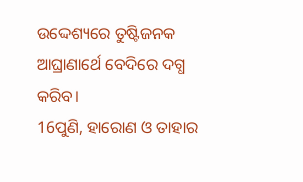ଉଦ୍ଦେଶ୍ୟରେ ତୁଷ୍ଟିଜନକ ଆଘ୍ରାଣାର୍ଥେ ବେଦିରେ ଦଗ୍ଧ କରିବ।
16ପୁଣି, ହାରୋଣ ଓ ତାହାର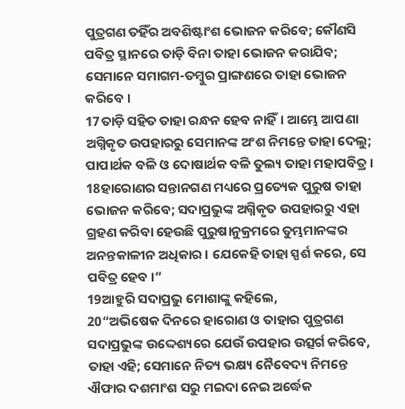ପୁତ୍ରଗଣ ତହିଁର ଅବଶିଷ୍ଟାଂଶ ଭୋଜନ କରିବେ; କୌଣସି ପବିତ୍ର ସ୍ଥାନରେ ତାଡ଼ି ବିନା ତାହା ଭୋଜନ କରାଯିବ; ସେମାନେ ସମାଗମ-ତମ୍ବୁର ପ୍ରାଙ୍ଗଣରେ ତାହା ଭୋଜନ କରିବେ।
17ତାଡ଼ି ସହିତ ତାହା ରନ୍ଧନ ହେବ ନାହିଁ। ଆମ୍ଭେ ଆପଣା ଅଗ୍ନିକୃତ ଉପହାରରୁ ସେମାନଙ୍କ ଅଂଶ ନିମନ୍ତେ ତାହା ଦେଲୁ; ପାପାର୍ଥକ ବଳି ଓ ଦୋଷାର୍ଥକ ବଳି ତୁଲ୍ୟ ତାହା ମହାପବିତ୍ର।
18ହାରୋଣର ସନ୍ତାନଗଣ ମଧ୍ୟରେ ପ୍ରତ୍ୟେକ ପୁରୁଷ ତାହା ଭୋଜନ କରିବେ; ସଦାପ୍ରଭୁଙ୍କ ଅଗ୍ନିକୃତ ଉପହାରରୁ ଏହା ଗ୍ରହଣ କରିବା ହେଉଛି ପୁରୁଷାନୁକ୍ରମରେ ତୁମ୍ଭମାନଙ୍କର ଅନନ୍ତକାଳୀନ ଅଧିକାର। ଯେକେହି ତାହା ସ୍ପର୍ଶ କରେ, ସେ ପବିତ୍ର ହେବ।”
19ଆହୁରି ସଦାପ୍ରଭୁ ମୋଶାଙ୍କୁ କହିଲେ,
20“ଅଭିଷେକ ଦିନରେ ହାରୋଣ ଓ ତାହାର ପୁତ୍ରଗଣ ସଦାପ୍ରଭୁଙ୍କ ଉଦ୍ଦେଶ୍ୟରେ ଯେଉଁ ଉପହାର ଉତ୍ସର୍ଗ କରିବେ, ତାହା ଏହି; ସେମାନେ ନିତ୍ୟ ଭକ୍ଷ୍ୟ ନୈବେଦ୍ୟ ନିମନ୍ତେ ଐଫାର ଦଶମାଂଶ ସରୁ ମଇଦା ନେଇ ଅର୍ଦ୍ଧେକ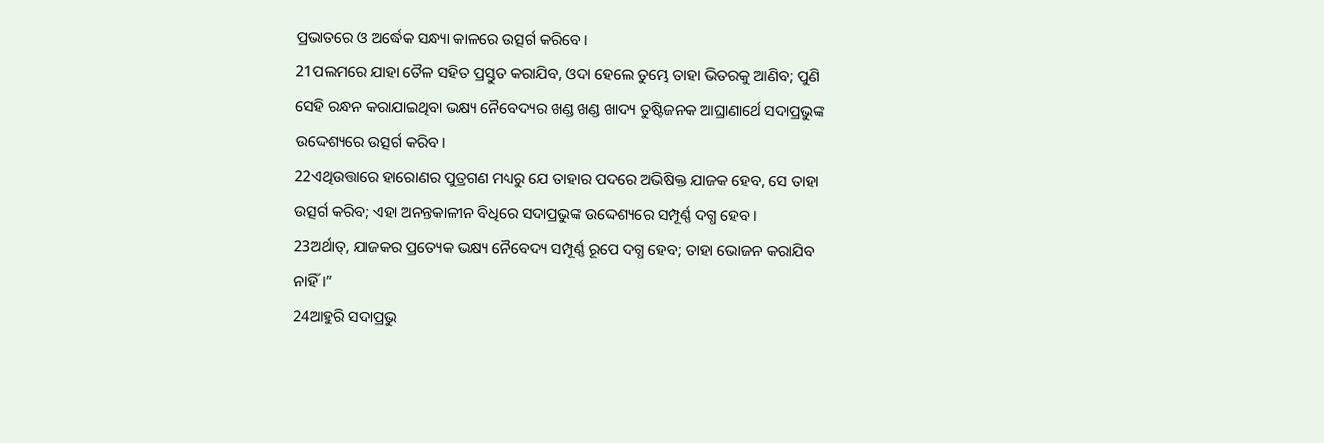ପ୍ରଭାତରେ ଓ ଅର୍ଦ୍ଧେକ ସନ୍ଧ୍ୟା କାଳରେ ଉତ୍ସର୍ଗ କରିବେ।
21ପଲମରେ ଯାହା ତୈଳ ସହିତ ପ୍ରସ୍ତୁତ କରାଯିବ, ଓଦା ହେଲେ ତୁମ୍ଭେ ତାହା ଭିତରକୁ ଆଣିବ; ପୁଣି ସେହି ରନ୍ଧନ କରାଯାଇଥିବା ଭକ୍ଷ୍ୟ ନୈବେଦ୍ୟର ଖଣ୍ଡ ଖଣ୍ଡ ଖାଦ୍ୟ ତୁଷ୍ଟିଜନକ ଆଘ୍ରାଣାର୍ଥେ ସଦାପ୍ରଭୁଙ୍କ ଉଦ୍ଦେଶ୍ୟରେ ଉତ୍ସର୍ଗ କରିବ।
22ଏଥିଉତ୍ତାରେ ହାରୋଣର ପୁତ୍ରଗଣ ମଧ୍ୟରୁ ଯେ ତାହାର ପଦରେ ଅଭିଷିକ୍ତ ଯାଜକ ହେବ, ସେ ତାହା ଉତ୍ସର୍ଗ କରିବ; ଏହା ଅନନ୍ତକାଳୀନ ବିଧିରେ ସଦାପ୍ରଭୁଙ୍କ ଉଦ୍ଦେଶ୍ୟରେ ସମ୍ପୂର୍ଣ୍ଣ ଦଗ୍ଧ ହେବ।
23ଅର୍ଥାତ୍‍, ଯାଜକର ପ୍ରତ୍ୟେକ ଭକ୍ଷ୍ୟ ନୈବେଦ୍ୟ ସମ୍ପୂର୍ଣ୍ଣ ରୂପେ ଦଗ୍ଧ ହେବ; ତାହା ଭୋଜନ କରାଯିବ ନାହିଁ।”
24ଆହୁରି ସଦାପ୍ରଭୁ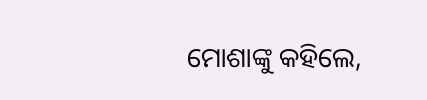ମୋଶାଙ୍କୁ କହିଲେ,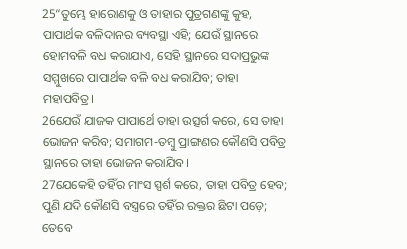25“ତୁମ୍ଭେ ହାରୋଣକୁ ଓ ତାହାର ପୁତ୍ରଗଣଙ୍କୁ କୁହ, ପାପାର୍ଥକ ବଳିଦାନର ବ୍ୟବସ୍ଥା ଏହି; ଯେଉଁ ସ୍ଥାନରେ ହୋମବଳି ବଧ କରାଯାଏ, ସେହି ସ୍ଥାନରେ ସଦାପ୍ରଭୁଙ୍କ ସମ୍ମୁଖରେ ପାପାର୍ଥକ ବଳି ବଧ କରାଯିବ; ତାହା ମହାପବିତ୍ର।
26ଯେଉଁ ଯାଜକ ପାପାର୍ଥେ ତାହା ଉତ୍ସର୍ଗ କରେ, ସେ ତାହା ଭୋଜନ କରିବ; ସମାଗମ-ତମ୍ବୁ ପ୍ରାଙ୍ଗଣର କୌଣସି ପବିତ୍ର ସ୍ଥାନରେ ତାହା ଭୋଜନ କରାଯିବ।
27ଯେକେହି ତହିଁର ମାଂସ ସ୍ପର୍ଶ କରେ, ତାହା ପବିତ୍ର ହେବ; ପୁଣି ଯଦି କୌଣସି ବସ୍ତ୍ରରେ ତହିଁର ରକ୍ତର ଛିଟା ପଡ଼େ; ତେବେ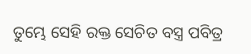ତୁମ୍ଭେ ସେହି ରକ୍ତ ସେଚିତ ବସ୍ତ୍ର ପବିତ୍ର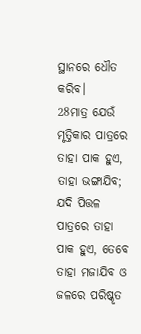ସ୍ଥାନରେ ଧୌତ କରିବ।
28ମାତ୍ର ଯେଉଁ ମୃତ୍ତିକାର ପାତ୍ରରେ ତାହା ପାକ ହୁଏ, ତାହା ଭଙ୍ଗାଯିବ; ଯଦି ପିତ୍ତଳ ପାତ୍ରରେ ତାହା ପାକ ହୁଏ, ତେବେ ତାହା ମଜାଯିବ ଓ ଜଳରେ ପରିଷ୍କୃତ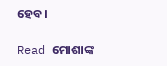ହେବ।

Read ମୋଶାଙ୍କ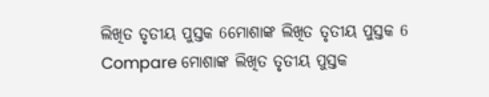ଲିଖିତ ତୃତୀୟ ପୁସ୍ତକ 6ମୋଶାଙ୍କ ଲିଖିତ ତୃତୀୟ ପୁସ୍ତକ 6
Compare ମୋଶାଙ୍କ ଲିଖିତ ତୃତୀୟ ପୁସ୍ତକ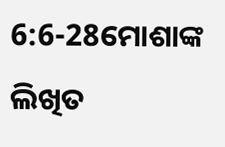6:6-28ମୋଶାଙ୍କ ଲିଖିତ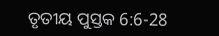ତୃତୀୟ ପୁସ୍ତକ 6:6-28